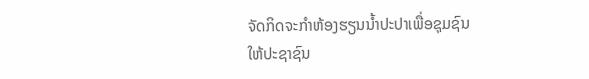ຈັດກິດຈະກຳຫ້ອງຮຽນນໍ້າປະປາເພື່ອຊຸມຊົນ ໃຫ້ປະຊາຊົນ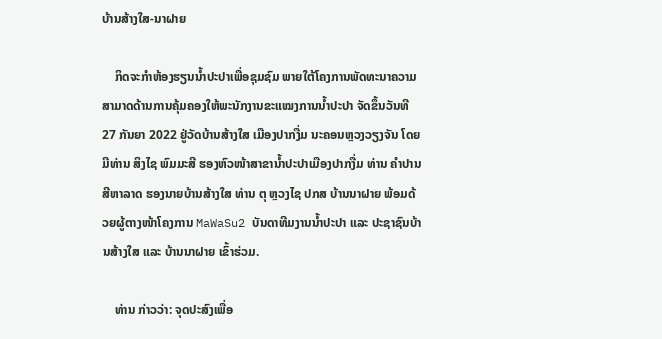ບ້ານສ້າງໃສ-ນາຝາຍ

    ກິດຈະກຳຫ້ອງຮຽນນໍ້າປະປາເພື່ອຊຸມຊົມ ພາຍໃຕ້ໂຄງການພັດທະນາຄວາມສາມາດດ້ານການຄຸ້ມຄອງໃຫ້ພະນັກງານຂະແໝງການນໍ້າປະປາ ຈັດຂຶ້ນວັນທີ 27 ກັນຍາ 2022 ຢູ່ວັດບ້ານສ້າງໃສ ເມືອງປາກງື່ມ ນະຄອນຫຼວງວຽງຈັນ ໂດຍມີທ່ານ ສິງໄຊ ພົມມະສີ ຮອງຫົວໜ້າສາຂານໍ້າປະປາເມືອງປາກງື່ມ ທ່ານ ຄຳປານ ສີຫາລາດ ຮອງນາຍບ້ານສ້າງໃສ ທ່ານ ຕຸ ຫຼວງໄຊ ປກສ ບ້ານນາຝາຍ ພ້ອມດ້ວຍຜູ້ຕາງໜ້າໂຄງການ MaWaSu2 ບັນດາທີມງານນໍ້າປະປາ ແລະ ປະຊາຊົນບ້ານສ້າງໃສ ແລະ ບ້ານນາຝາຍ ເຂົ້າຮ່ວມ.

    ທ່ານ ກ່າວວ່າ: ຈຸດປະສົງເພື່ອ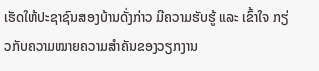ເຮັດໃຫ້ປະຊາຊົນສອງບ້ານດັ່ງກ່າວ ມີຄວາມຮັບຮູ້ ແລະ ເຂົ້າໃຈ ກຽ່ວກັບຄວາມໝາຍຄວາມສຳຄັນຂອງວຽກງານ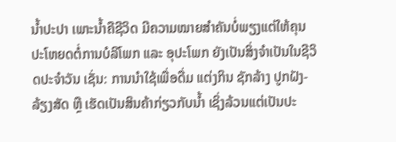ນໍ້າປະປາ ເພາະນໍ້າຄືຊີວິດ ມີຄວາມໝາຍສຳຄັນບໍ່ພຽງແຕ່ໃຫ້ຄຸນປະໂຫຍດຕໍ່ການບໍລິໂພກ ແລະ ອຸປະໂພກ ຍັງເປັນສິ່ງຈຳເປັນໃນຊີວິດປະຈຳວັນ ເຊັ່ນ: ການນຳໃຊ້ເພື່ອດື່ມ ແຕ່ງກິນ ຊັກລ້າງ ປູກຝັງ-ລ້ຽງສັດ ຫຼື ເຮັດເປັນສິນຄ້າກ່ຽວກັບນໍ້າ ເຊິ່ງລ້ວນແຕ່ເປັນປະ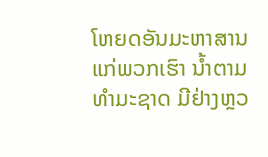ໂຫຍດອັນມະຫາສານແກ່ພວກເຮົາ ນໍ້າຕາມທຳມະຊາດ ມີຢ່າງຫຼວ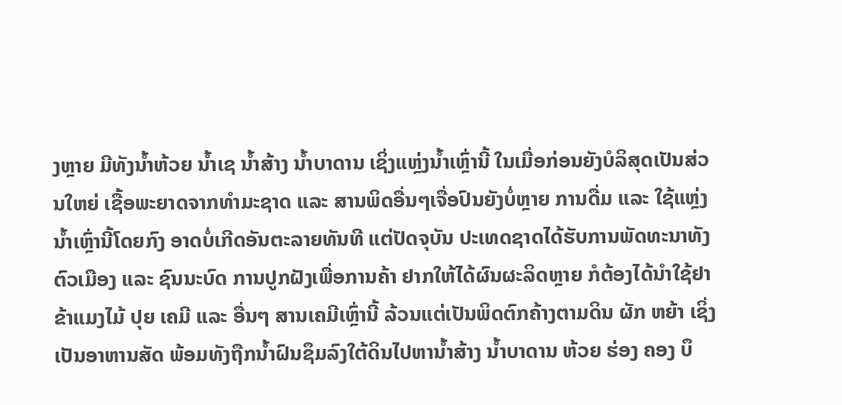ງຫຼາຍ ມີທັງນໍ້າຫ້ວຍ ນໍ້າເຊ ນໍ້າສ້າງ ນໍ້າບາດານ ເຊິ່ງແຫຼ່ງນໍ້າເຫຼົ່ານີ້ ໃນເມື່ອກ່ອນຍັງບໍລິສຸດເປັນສ່ວນໃຫຍ່ ເຊື້ອພະຍາດຈາກທຳມະຊາດ ແລະ ສານພິດອື່ນໆເຈື່ອປົນຍັງບໍ່ຫຼາຍ ການດື່ມ ແລະ ໃຊ້ແຫຼ່ງນໍ້າເຫຼົ່ານີ້ໂດຍກົງ ອາດບໍ່ເກີດອັນຕະລາຍທັນທີ ແຕ່ປັດຈຸບັນ ປະເທດຊາດໄດ້ຮັບການພັດທະນາທັງຕົວເມືອງ ແລະ ຊົນນະບົດ ການປູກຝັງເພື່ອການຄ້າ ຢາກໃຫ້ໄດ້ຜົນຜະລິດຫຼາຍ ກໍຕ້ອງໄດ້ນຳໃຊ້ຢາຂ້າແມງໄມ້ ປຸຍ ເຄມີ ແລະ ອື່ນໆ ສານເຄມີເຫຼົ່ານີ້ ລ້ວນແຕ່ເປັນພິດຕົກຄ້າງຕາມດິນ ຜັກ ຫຍ້າ ເຊິ່ງເປັນອາຫານສັດ ພ້ອມທັງຖືກນໍ້າຝົນຊຶມລົງໃຕ້ດິນໄປຫານໍ້າສ້າງ ນໍ້າບາດານ ຫ້ວຍ ຮ່ອງ ຄອງ ບຶ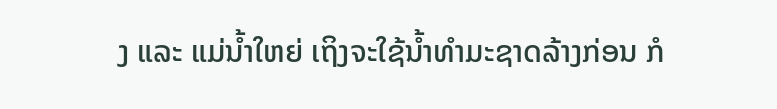ງ ແລະ ແມ່ນໍ້າໃຫຍ່ ເຖິງຈະໃຊ້ນໍ້າທຳມະຊາດລ້າງກ່ອນ ກໍ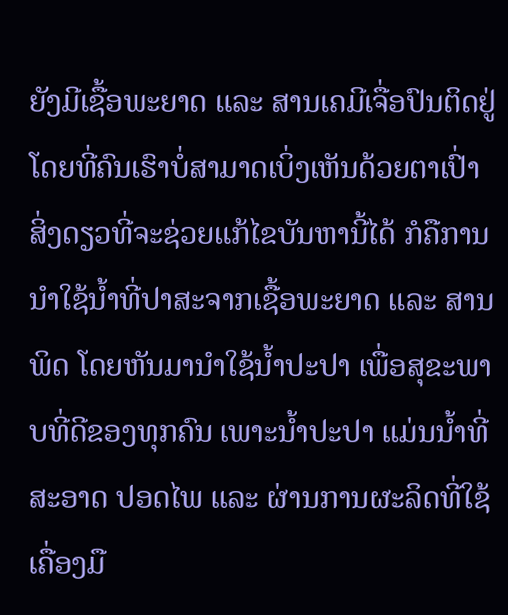ຍັງມີເຊື້ອພະຍາດ ແລະ ສານເຄມີເຈື່ອປົນຕິດຢູ່ ໂດຍທີ່ຄົນເຮົາບໍ່ສາມາດເບິ່ງເຫັນດ້ວຍຕາເປົ່າ ສິ່ງດຽວທີ່ຈະຊ່ວຍແກ້ໄຂບັນຫານີ້ໄດ້ ກໍຄືການນຳໃຊ້ນໍ້າທີ່ປາສະຈາກເຊື້ອພະຍາດ ແລະ ສານພິດ ໂດຍຫັນມານຳໃຊ້ນໍ້າປະປາ ເພື່ອສຸຂະພາບທີ່ດີຂອງທຸກຄົນ ເພາະນໍ້າປະປາ ແມ່ນນໍ້າທີ່ສະອາດ ປອດໄພ ແລະ ຜ່ານການຜະລິດທີ່ໃຊ້ເຄື່ອງມື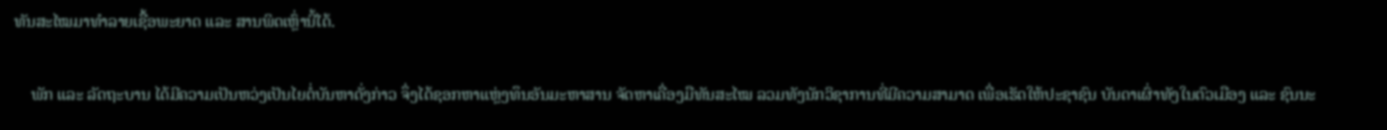ທັນສະໄໝມາທຳລາຍເຊື້ອພະຍາດ ແລະ ສານພິດເຫຼົ່ານີ້ໄດ້.

    ພັກ ແລະ ລັດຖະບານ ໄດ້ມີຄວາມເປັນຫວ່ງເປັນໄຍຕໍ່ບັນຫາດັ່ງກ່າວ ຈຶ່ງໄດ້ຊອກຫາແຫຼ່ງທຶນອັນມະຫາສານ ຈັດຫາເຄື່ອງມືທັນສະໄໝ ລວມທັງນັກວິຊາການທີ່ມີຄວາມສາມາດ ເພື່ອເຮັດໃຫ້ປະຊາຊົນ ບັນດາເຜົ່າທັງໃນຕົວເມືອງ ແລະ ຊົນນະ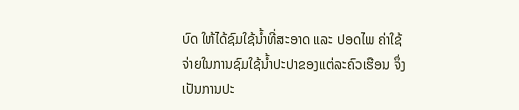ບົດ ໃຫ້ໄດ້ຊົມໃຊ້ນໍ້າທີ່ສະອາດ ແລະ ປອດໄພ ຄ່າໃຊ້ຈ່າຍໃນການຊົມໃຊ້ນໍ້າປະປາຂອງແຕ່ລະຄົວເຮືອນ ຈຶ່ງເປັນການປະ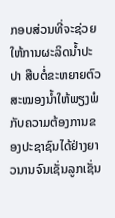ກອບສ່ວນທີ່ຈະຊ່ວຍໃຫ້ການຜະລິດນໍ້າປະປາ ສືບຕໍ່ຂະຫຍາຍຕົວ ສະໝອງນໍ້າໃຫ້ພຽງພໍກັບຄວາມຕ້ອງການຂອງປະຊາຊົນໄດ້ຢ່າງຍາວນານຈົນເຊັ່ນລູກເຊັ່ນ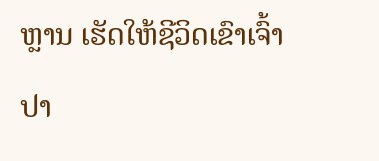ຫຼານ ເຮັດໃຫ້ຊີວິດເຂົາເຈົ້າປາ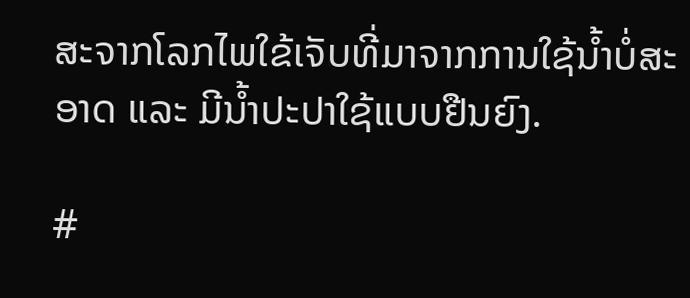ສະຈາກໂລກໄພໃຂ້ເຈັບທີ່ມາຈາກການໃຊ້ນໍ້າບໍ່ສະອາດ ແລະ ມີນໍ້າປະປາໃຊ້ແບບຢືນຍົງ.

#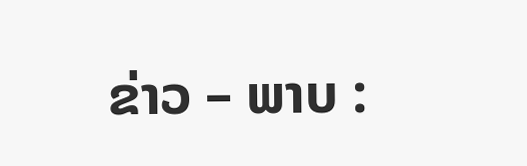ຂ່າວ – ພາບ :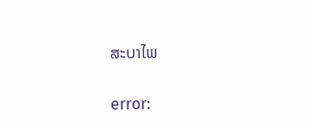ສະບາໄພ

error: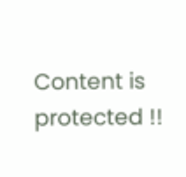Content is protected !!